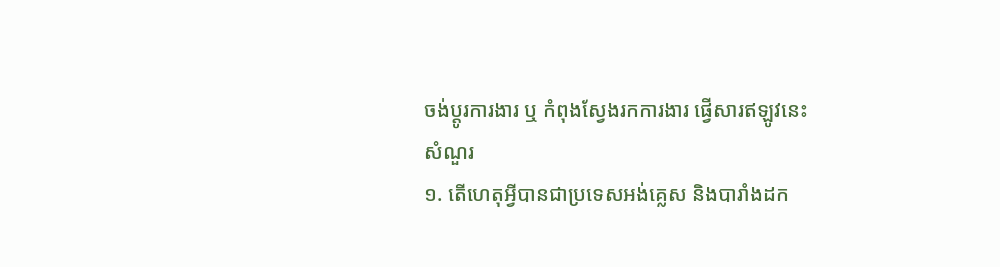ចង់ប្តូរការងារ ឬ កំពុងស្វែងរកការងារ ផ្វើសារឥឡូវនេះ
សំណួរ
១. តើហេតុអ្វីបានជាប្រទេសអង់គ្លេស និងបារាំងដក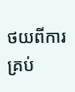ថយពីការគ្រប់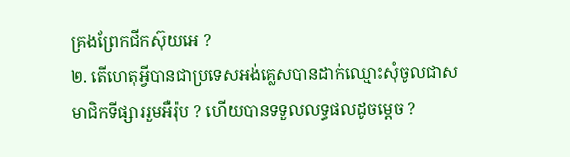គ្រងព្រែកជីកស៊ុយអេ ?
២. តើហេតុអ្វីបានជាប្រទេសអង់គ្លេសបានដាក់ឈ្មោះសុំចូលជាសមាជិកទីផ្សាររួមអឺរ៉ុប ? ហើយបានទទួលលទ្ធផលដូចម្ដេច ?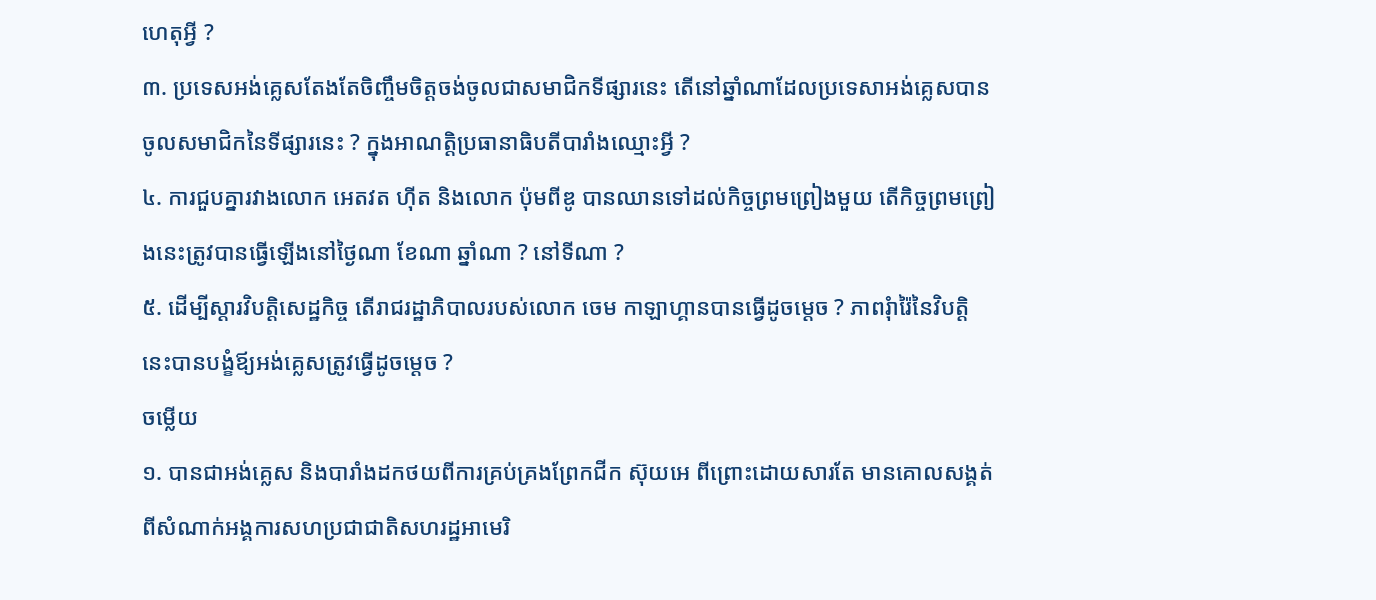ហេតុអ្វី ?
៣. ប្រទេសអង់គ្លេសតែងតែចិញ្ចឹមចិត្តចង់ចូលជាសមាជិកទីផ្សារនេះ តើនៅឆ្នាំណាដែលប្រទេសាអង់គ្លេសបានចូលសមាជិកនៃទីផ្សារនេះ ? ក្នុងអាណត្តិប្រធានាធិបតីបារាំងឈ្មោះអ្វី ?
៤. ការជួបគ្នារវាងលោក អេតវត ហ៊ីត និងលោក ប៉ុមពីឌូ បានឈានទៅដល់កិច្ចព្រមព្រៀងមួយ តើកិច្ចព្រមព្រៀងនេះត្រូវបានធ្វើឡើងនៅថ្ងៃណា ខែណា ឆ្នាំណា ? នៅទីណា ?
៥. ដើម្បីស្ដារវិបត្តិសេដ្ឋកិច្ច តើរាជរដ្ឋាភិបាលរបស់លោក ចេម កាឡាហ្គានបានធ្វើដូចម្ដេច ? ភាពរុំារ៉ៃនៃវិបត្តិនេះបានបង្ខំឪ្យអង់គ្លេសត្រូវធ្វើដូចម្ដេច ?
ចម្លើយ
១. បានជាអង់គ្លេស និងបារាំងដកថយពីការគ្រប់គ្រងព្រែកជីក ស៊ុយអេ ពីព្រោះដោយសារតែ មានគោលសង្គត់ពីសំណាក់អង្គការសហប្រជាជាតិសហរដ្ឋអាមេរិ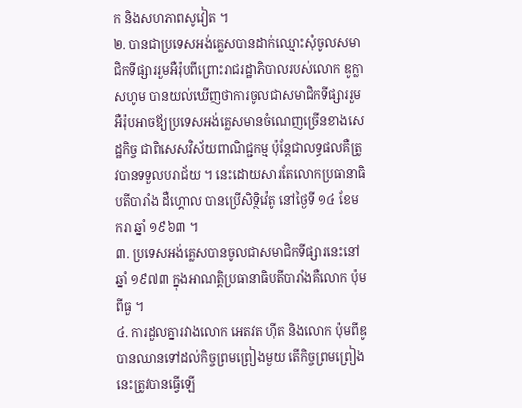ក និងសហភាពសូវៀត ។
២. បានជាប្រទេសអង់គ្លេសបានដាក់ឈ្មោះសុំចូលសមាជិកទីផ្សាររួមអឺរ៉ុបពីព្រោះរាជរដ្ឋាភិបាលរបស់លោក ឌូក្លាសហូម បានយល់ឃើញថាការចូលជាសមាជិកទីផ្សាររួមអឺរ៉ុបអាចឪ្យប្រទេសអង់គ្លេសមានចំណេញច្រើនខាងសេដ្ឋកិច្ច ជាពិសេសវិស័យពាណិជ្ជកម្ម ប៉ុន្ដែជាលទ្ធផលគឺត្រូវបានទទួលបរាជ័យ ។ នេះដោយសារតែលោកប្រធានាធិបតីបារាំង ដឺហ្គោល បានប្រើសិទ្ថិវ៉េតូ នៅថ្ងៃទី ១៤ ខែមករា ឆ្នាំ ១៩៦៣ ។
៣. ប្រទេសអង់គ្លេសបានចូលជាសមាជិកទីផ្សារនេះនៅឆ្នាំ ១៩៧៣ ក្នុងអាណត្តិប្រធានាធិបតីបារាំងគឺលោក ប៉ុម ពីធួ ។
៤. ការដួលគ្នារវាងលោក អេតវត ហ៊ីត និងលោក ប៉ុមពីឌូ បានឈានទៅដល់កិច្ចព្រមព្រៀងមួយ តើកិច្ចព្រមព្រៀងនេះត្រូវបានធ្វើឡើ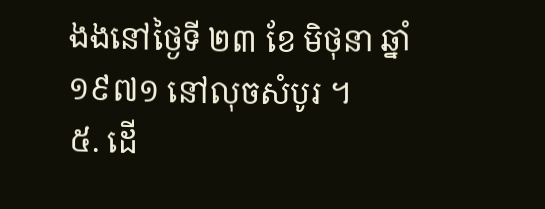ងងនៅថ្ងៃទី ២៣ ខែ មិថុនា ឆ្នាំ ១៩៧១ នៅលុចសំបូរ ។
៥. ដើ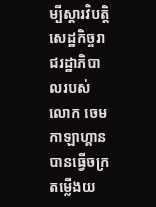ម្បីស្ដារវិបត្តិសេដ្ឋកិច្ចរាជរដ្ឋាភិបាលរបស់លោក ចេម កាឡាហ្គាន បានធ្វើចក្រតម្លើងយ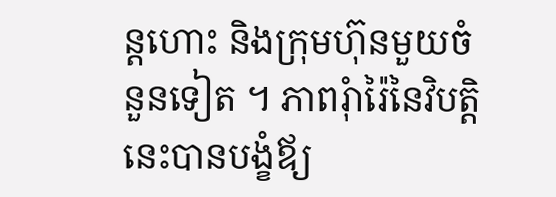ន្ដហោះ និងក្រុមហ៊ុនមួយចំនួនទៀត ។ ភាពរុំារ៉ៃនៃវិបត្តិនេះបានបង្ខំឪ្យ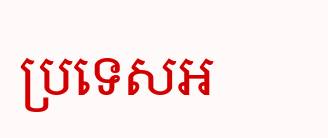ប្រទេសអ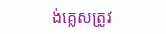ង់គ្លេសត្រូវ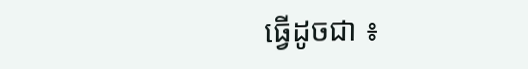ធ្វើដូចជា ៖